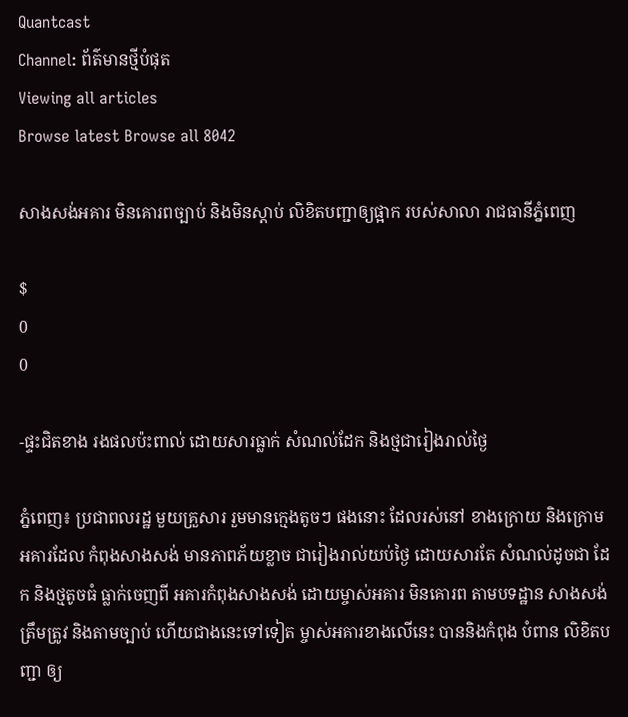Quantcast
Channel: ព័ត៌មានថ្មីបំផុត
Viewing all articles
Browse latest Browse all 8042

សាងសង់អគារ មិនគោរពច្បាប់ និងមិនស្តាប់ លិខិតបញ្ជាឲ្យផ្អាក របស់សាលា រាជធានីភ្នំពេញ

$
0
0

-ផ្ទះជិតខាង រងផលប៉ះពាល់ ដោយសារធ្លាក់ សំណល់ដែក និងថ្មជារៀងរាល់ថ្ងៃ

ភ្នំពេញ៖ ប្រជាពលរដ្ឋ មួយគ្រួសារ រួមមានក្មេងតូចៗ ផងនោះ ដែលរស់នៅ ខាងក្រោយ និងក្រោម អគារដែល កំពុងសាងសង់ មានភាពភ័យខ្លាច ជារៀងរាល់យប់ថ្ងៃ ដោយសារតែ សំណល់ដូចជា ដែក និងថ្មតូចធំ ធ្លាក់ចេញពី អគារកំពុងសាងសង់ ដោយម្ចាស់អគារ មិនគោរព តាមបទដ្ឋាន សាងសង់ ត្រឹមត្រូវ និងតាមច្បាប់ ហើយជាងនេះទៅទៀត ម្ចាស់អគារខាងលើនេះ បាននិងកំពុង បំពាន លិខិតបញ្ជា ឲ្យ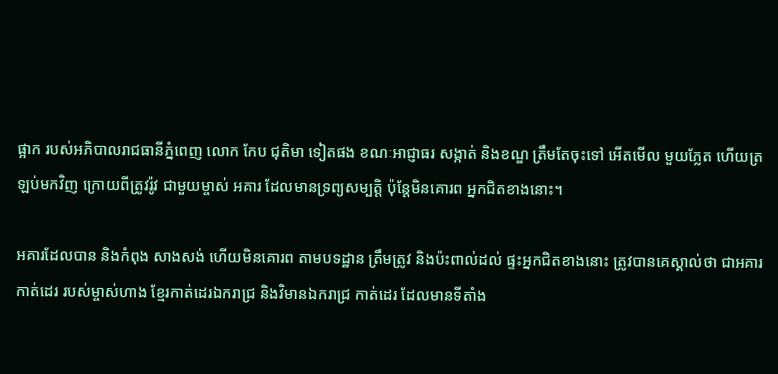ផ្អាក របស់អភិបាលរាជធានីភ្នំពេញ លោក កែប ជុតិមា ទៀតផង ខណៈអាជ្ញាធរ សង្កាត់ និងខណ្ឌ ត្រឹមតែចុះទៅ អើតមើល មួយភ្លែត ហើយត្រឡប់មកវិញ ក្រោយពីត្រូវរ៉ូវ ជាមួយម្ចាស់ អគារ ដែលមានទ្រព្យសម្បត្តិ ប៉ុន្តែមិនគោរព អ្នកជិតខាងនោះ។

អគារដែលបាន និងកំពុង សាងសង់ ហើយមិនគោរព តាមបទដ្ឋាន ត្រឹមត្រូវ និងប៉ះពាល់ដល់ ផ្ទះអ្នកជិតខាងនោះ ត្រូវបានគេស្គាល់ថា ជាអគារ កាត់ដេរ របស់ម្ចាស់ហាង ខ្មែរកាត់ដេរឯករាជ្រ និងវិមានឯករាជ្រ កាត់ដេរ ដែលមានទីតាំង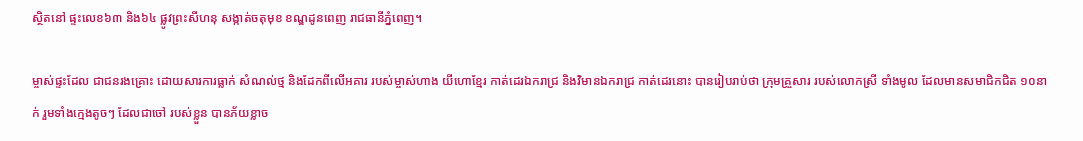ស្ថិតនៅ ផ្ទះលេខ៦៣ និង៦៤ ផ្លូវព្រះសីហនុ សង្កាត់ចតុមុខ ខណ្ឌដូនពេញ រាជធានីភ្នំពេញ។

ម្ចាស់ផ្ទះដែល ជាជនរងគ្រោះ ដោយសារការធ្លាក់ សំណល់ថ្ម និងដែកពីលើអគារ របស់ម្ចាស់ហាង យីហោខ្មែរ កាត់ដេរឯករាជ្រ និងវិមានឯករាជ្រ កាត់ដេរនោះ បានរៀបរាប់ថា ក្រុមគ្រួសារ របស់លោកស្រី ទាំងមូល ដែលមានសមាជិកជិត ១០នាក់ រួមទាំងក្មេងតូចៗ ដែលជាចៅ របស់ខ្លួន បានភ័យខ្លាច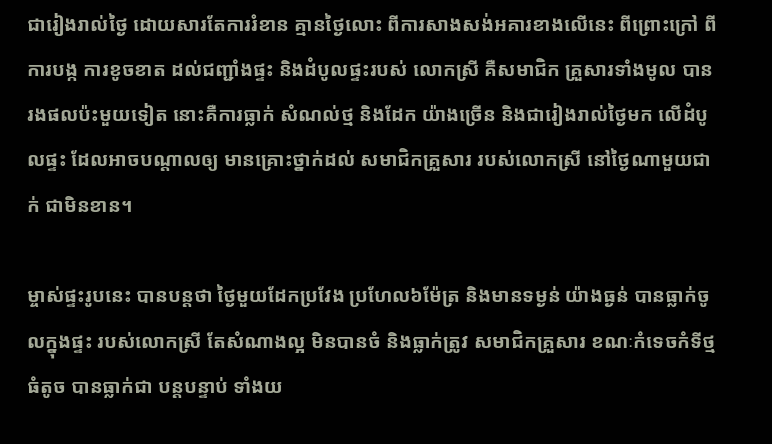ជារៀងរាល់ថ្ងៃ ដោយសារតែការរំខាន គ្មានថ្ងៃលោះ ពីការសាងសង់អគារខាងលើនេះ ពីព្រោះក្រៅ ពីការបង្ក ការខូចខាត ដល់ជញ្ជាំងផ្ទះ និងដំបូលផ្ទះរបស់ លោកស្រី គឺសមាជិក គ្រួសារទាំងមូល បានរងផលប៉ះមួយទៀត នោះគឺការធ្លាក់ សំណល់ថ្ម និងដែក យ៉ាងច្រើន និងជារៀងរាល់ថ្ងៃមក លើដំបូលផ្ទះ ដែលអាចបណ្តាលឲ្យ មានគ្រោះថ្នាក់ដល់ សមាជិកគ្រួសារ របស់លោកស្រី នៅថ្ងៃណាមួយជាក់ ជាមិនខាន។

ម្ចាស់ផ្ទះរូបនេះ បានបន្តថា ថ្ងៃមួយដែកប្រវែង ប្រហែល៦ម៉ែត្រ និងមានទម្ងន់ យ៉ាងធ្ងន់ បានធ្លាក់ចូលក្នុងផ្ទះ របស់លោកស្រី តែសំណាងល្អ មិនបានចំ និងធ្លាក់ត្រូវ សមាជិកគ្រួសារ ខណៈកំទេចកំទីថ្មធំតូច បានធ្លាក់ជា បន្តបន្ទាប់ ទាំងយ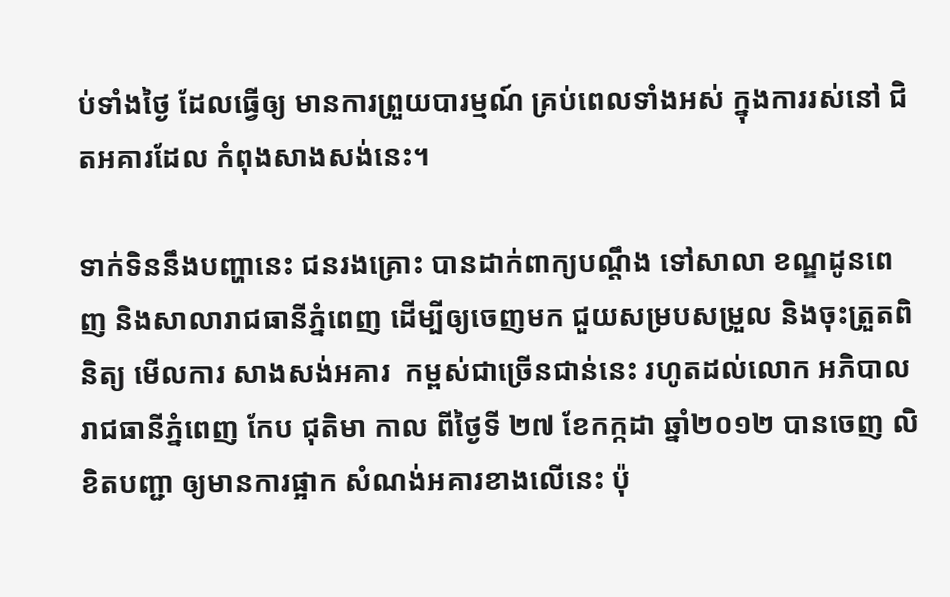ប់ទាំងថ្ងៃ ដែលធ្វើឲ្យ មានការព្រួយបារម្មណ៍ គ្រប់ពេលទាំងអស់ ក្នុងការរស់នៅ ជិតអគារដែល កំពុងសាងសង់នេះ។

ទាក់ទិននឹងបញ្ហានេះ ជនរងគ្រោះ បានដាក់ពាក្យបណ្តឹង ទៅសាលា ខណ្ឌដូនពេញ និងសាលារាជធានីភ្នំពេញ ដើម្បីឲ្យចេញមក ជួយសម្របសម្រួល និងចុះត្រួតពិនិត្យ មើលការ សាងសង់អគារ  កម្ពស់ជាច្រើនជាន់នេះ រហូតដល់លោក អភិបាលរាជធានីភ្នំពេញ កែប ជុតិមា កាល ពីថ្ងៃទី ២៧ ខែកក្កដា ឆ្នាំ២០១២ បានចេញ លិខិតបញ្ជា ឲ្យមានការផ្អាក សំណង់អគារខាងលើនេះ ប៉ុ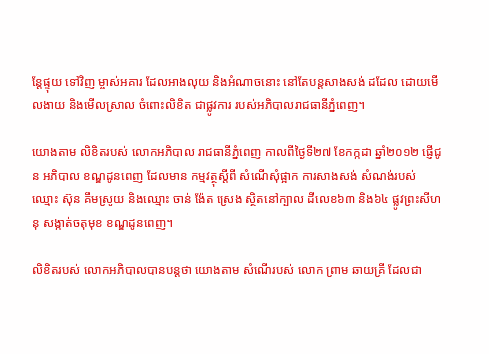ន្តែផ្ទុយ ទៅវិញ ម្ចាស់អគារ ដែលអាងលុយ និងអំណាចនោះ នៅតែបន្តសាងសង់ ដដែល ដោយមើលងាយ និងមើលស្រាល ចំពោះលិខិត ជាផ្លូវការ របស់អភិបាលរាជធានីភ្នំពេញ។

យោងតាម លិខិតរបស់ លោកអភិបាល រាជធានីភ្នំពេញ កាលពីថ្ងៃទី២៧ ខែកក្កដា ឆ្នាំ២០១២ ផ្ញើជូន អភិបាល ខណ្ឌដូនពេញ ដែលមាន កម្មវត្ថុស្តីពី សំណើសុំផ្អាក ការសាងសង់ សំណង់របស់ឈ្មោះ ស៊ុន គឹមស្រូយ និងឈ្មោះ ចាន់ ង៉ែត ស្រេង ស្ថិតនៅក្បាល ដីលេខ៦៣ និង៦៤ ផ្លូវព្រះសីហនុ សង្កាត់ចតុមុខ ខណ្ឌដូនពេញ។

លិខិតរបស់ លោកអភិបាលបានបន្តថា យោងតាម សំណើរបស់ លោក ព្រាម ឆាយគ្រី ដែលជា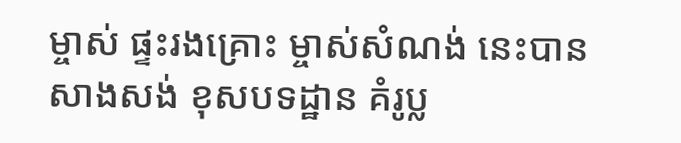ម្ចាស់ ផ្ទះរងគ្រោះ ម្ចាស់សំណង់ នេះបានសាងសង់ ខុសបទដ្ឋាន គំរូប្ល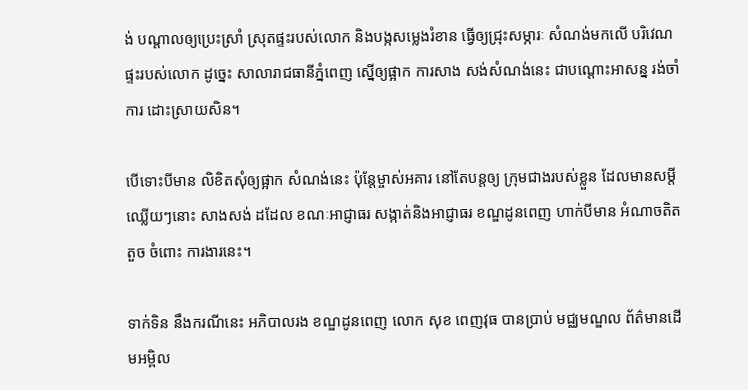ង់ បណ្តាលឲ្យប្រេះស្រាំ ស្រុតផ្ទះរបស់លោក និងបង្កសម្លេងរំខាន ធ្វើឲ្យជ្រុះសម្ភារៈ សំណង់មកលើ បរិវេណផ្ទះរបស់លោក ដូច្នេះ សាលារាជធានីភ្នំពេញ ស្នើឲ្យផ្អាក ការសាង សង់សំណង់នេះ ជាបណ្តោះអាសន្ន រង់ចាំការ ដោះស្រាយសិន។

បើទោះបីមាន លិខិតសុំឲ្យផ្អាក សំណង់នេះ ប៉ុន្តែម្ចាស់អគារ នៅតែបន្តឲ្យ ក្រុមជាងរបស់ខ្លួន ដែលមានសម្តីឈ្លើយៗនោះ សាងសង់ ដដែល ខណៈអាជ្ញាធរ សង្កាត់និងអាជ្ញាធរ ខណ្ឌដូនពេញ ហាក់បីមាន អំណាចតិតតួច ចំពោះ ការងារនេះ។

ទាក់ទិន នឹងករណីនេះ អភិបាលរង ខណ្ឌដូនពេញ លោក សុខ ពេញវុធ បានប្រាប់ មជ្ឈមណ្ឌល ព័ត៌មានដើមអម្ពិល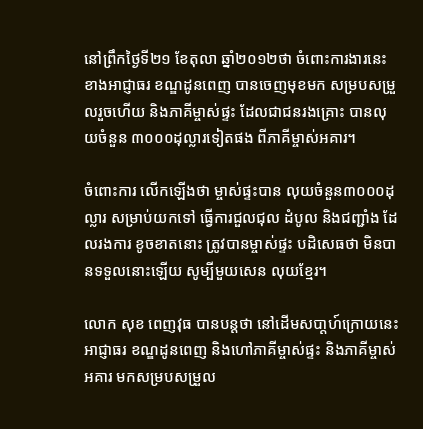នៅព្រឹកថ្ងៃទី២១ ខែតុលា ឆ្នាំ២០១២ថា ចំពោះការងារនេះ ខាងអាជ្ញាធរ ខណ្ឌដូនពេញ បានចេញមុខមក សម្របសម្រួលរួចហើយ និងភាគីម្ចាស់ផ្ទះ ដែលជាជនរងគ្រោះ បានលុយចំនួន ៣០០០ដុល្លារទៀតផង ពីភាគីម្ចាស់អគារ។

ចំពោះការ លើកឡើងថា ម្ចាស់ផ្ទះបាន លុយចំនួន៣០០០ដុល្លារ សម្រាប់យកទៅ ធ្វើការជួលជុល ដំបូល និងជញ្ជាំង ដែលរងការ ខូចខាតនោះ ត្រូវបានម្ចាស់ផ្ទះ បដិសេធថា មិនបានទទួលនោះឡើយ សូម្បីមួយសេន លុយខ្មែរ។

លោក សុខ ពេញវុធ បានបន្តថា នៅដើមសបា្តហ៍ក្រោយនេះ អាជ្ញាធរ ខណ្ឌដូនពេញ និងហៅភាគីម្ចាស់ផ្ទះ និងភាគីម្ចាស់អគារ មកសម្របសម្រួល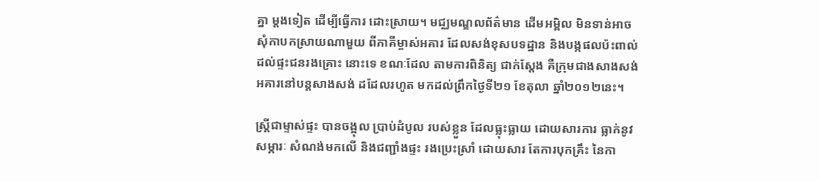គ្នា ម្តងទៀត ដើម្បីធ្វើការ ដោះស្រាយ។ មជ្ឈមណ្ឌលព័ត៌មាន ដើមអម្ពិល មិនទាន់អាច សុំកាបកស្រាយណាមួយ ពីភាគីម្ចាស់អគារ ដែលសង់ខុសបទដ្ឋាន និងបង្កផលប៉ះពាល់ ដល់ផ្ទះជនរងគ្រោះ នោះទេ ខណៈដែល តាមការពិនិត្យ ជាក់ស្តែង គឺក្រុមជាងសាងសង់ អគារនៅបន្តសាងសង់ ដដែលរហូត មកដល់ព្រឹកថ្ងៃទី២១ ខែតុលា ឆ្នាំ២០១២នេះ។

ស្រ្តីជាម្ទាស់ផ្ទះ បានចង្អុល ប្រាប់ដំបូល របស់ខ្លួន ដែលធ្លុះធ្លាយ ដោយសារការ ធ្លាក់នូវសម្ភារៈ សំណង់មកលើ និងជញ្ជាំងផ្ទះ រងប្រេះស្រាំ ដោយសារ តែការបុកគ្រឹះ នៃកា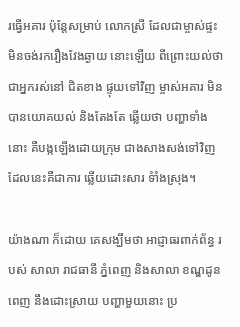រធ្វើអគារ ប៉ុន្តែសម្រាប់ លោកស្រី ដែលជាម្ចាស់ផ្ទះ មិនចង់រករឿងវែងឆ្ងាយ នោះឡើយ ពីព្រោះយល់ថា ជាអ្នករស់នៅ ជិតខាង ផ្ទុយទៅវិញ ម្ចាស់អគារ មិនបានយោគយល់ និងតែងតែ ឆ្លើយថា បញ្ហាទាំងនោះ គឺបង្កឡើងដោយក្រុម ជាងសាងសង់ទៅវិញ ដែលនេះគឺជាការ ឆ្លើយដោះសារ ទំាំងស្រុង។

យ៉ាងណា ក៏ដោយ គេសង្ឃឹមថា អាជ្ញាធរពាក់ព័ន្ធ របស់ សាលា រាជធានី ភ្នំពេញ និងសាលា ខណ្ឌដូនពេញ នឹងដោះស្រាយ បញ្ហាមួយនោះ ប្រ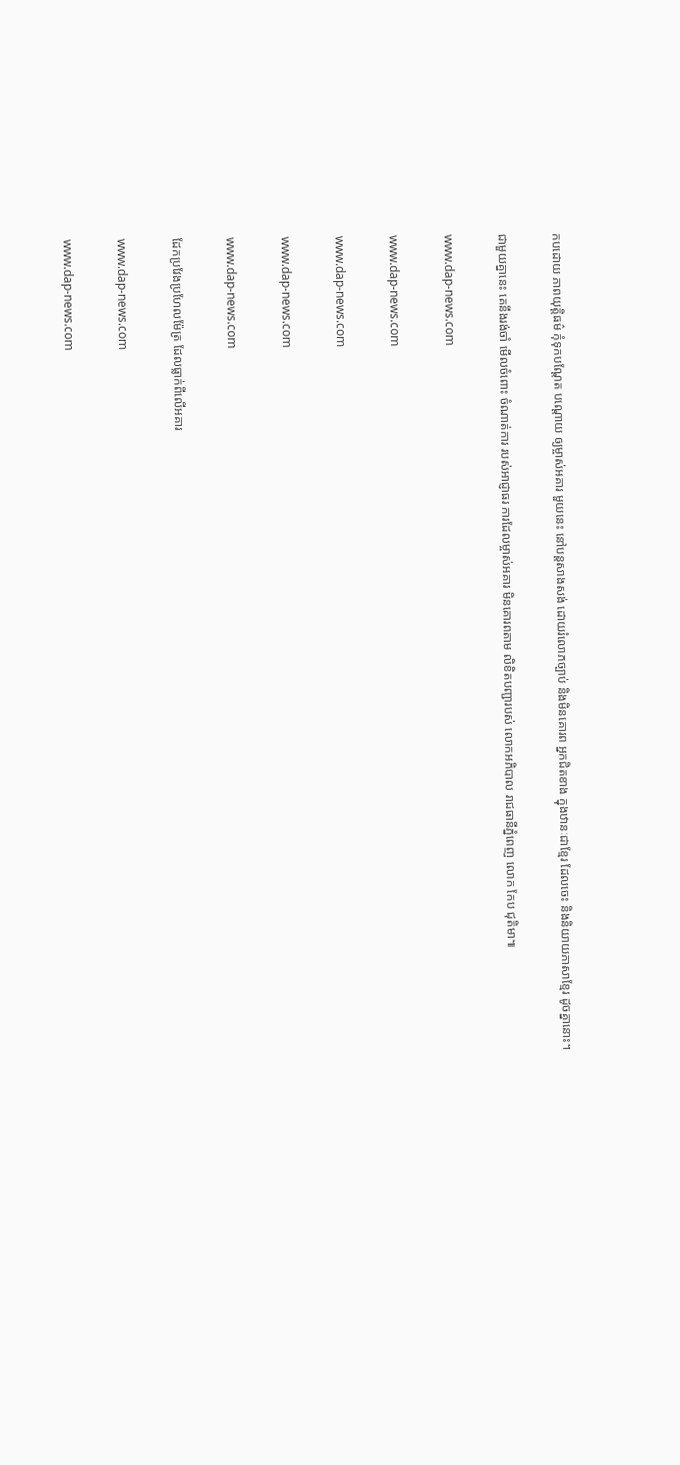កបដោយ ភាពយុត្តិធម៌ កុំទុកបណ្តែត បណ្តោយ ឲ្យម្ចាស់អគារ មួយនេះ នៅបន្តសាងសង់ ដោយរំលោភច្បាប់ និងមិនគោរព អ្នកជិតខាង ក្នុងឋានៈជាខ្មែរ ដែលចេះ និងនិយាយភាសាខ្មែរ ដូចគ្នានោះ។

ជាមួយគ្នានេះ គេនឹងរង់ចាំ មើលចំពោះ ចំណាត់ការ របស់អាជ្ញាធរ ការដែលម្ចាស់អគារ មិនគោរពតាម លិខិតបញ្ជារបស់ លោកអភិបាល រាជធានីភ្នំពេញ លោក កែប ជុតិមា៕

www.dap-news.com

www.dap-news.com

www.dap-news.com

www.dap-news.com

www.dap-news.com

ដែកប្រវែងប្រហែលម៉ែត្រ ដែលធ្លាក់ពីលើអគារ

www.dap-news.com

www.dap-news.com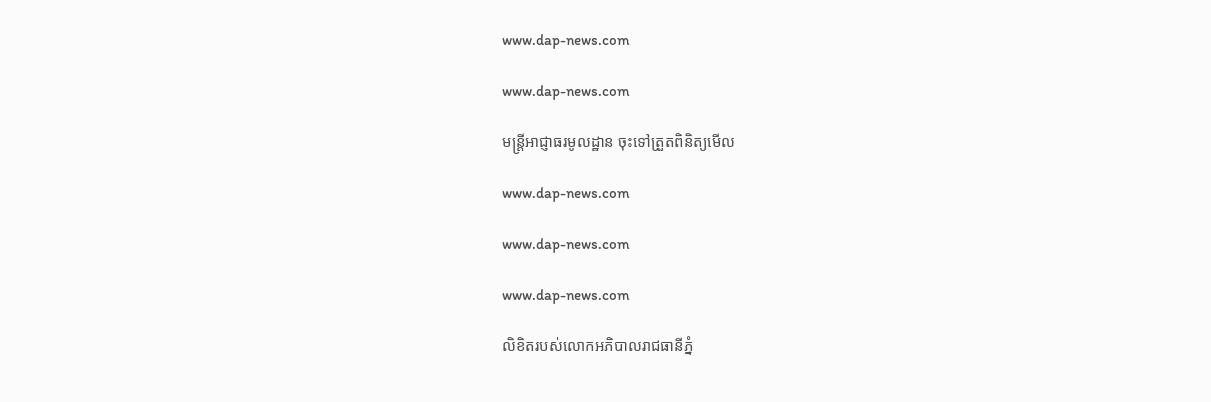www.dap-news.com

www.dap-news.com

មន្រ្តីអាជ្ញាធរមូលដ្ឋាន ចុះទៅត្រួតពិនិត្យមើល

www.dap-news.com

www.dap-news.com

www.dap-news.com

លិខិតរបស់លោកអភិបាលរាជធានីភ្នំ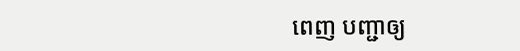ពេញ បញ្ជាឲ្យ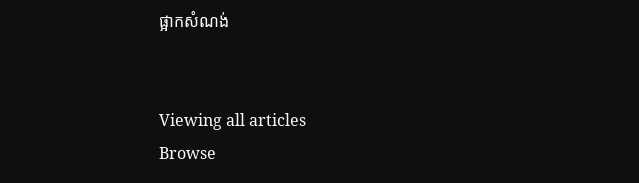ផ្អាកសំណង់


Viewing all articles
Browse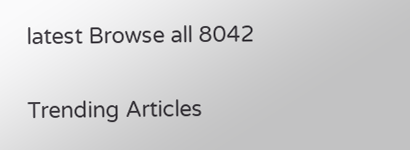latest Browse all 8042

Trending Articles